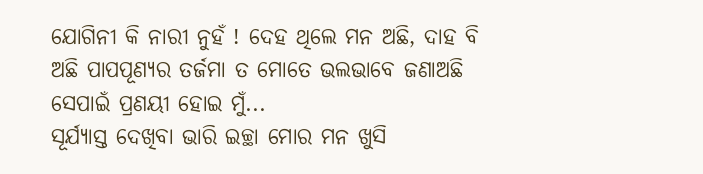ଯୋଗିନୀ କି ନାରୀ ନୁହଁ ! ଦେହ ଥିଲେ ମନ ଅଛି, ଦାହ ବି ଅଛି ପାପପୂଣ୍ୟର ତର୍ଜମା ତ ମୋତେ ଭଲଭାବେ ଜଣାଅଛି ସେପାଇଁ ପ୍ରଣୟୀ ହୋଇ ମୁଁ...
ସୂର୍ଯ୍ୟାସ୍ତ ଦେଖିବା ଭାରି ଇଚ୍ଛା ମୋର ମନ ଖୁସି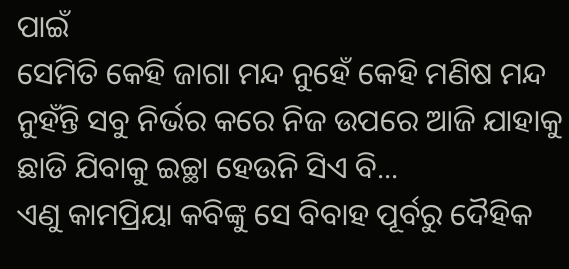ପାଇଁ
ସେମିତି କେହି ଜାଗା ମନ୍ଦ ନୁହେଁ କେହି ମଣିଷ ମନ୍ଦ ନୁହଁନ୍ତି ସବୁ ନିର୍ଭର କରେ ନିଜ ଉପରେ ଆଜି ଯାହାକୁ ଛାଡି ଯିବାକୁ ଇଚ୍ଛା ହେଉନି ସିଏ ବି...
ଏଣୁ କାମପ୍ରିୟା କବିଙ୍କୁ ସେ ବିବାହ ପୂର୍ବରୁ ଦୈହିକ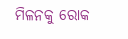ମିଳନକୁ ରୋକ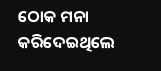ଠୋକ ମନା କରିଦେଇଥିଲେ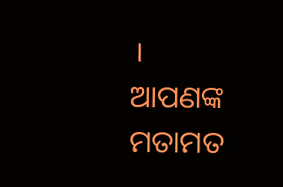।
ଆପଣଙ୍କ ମତାମତ